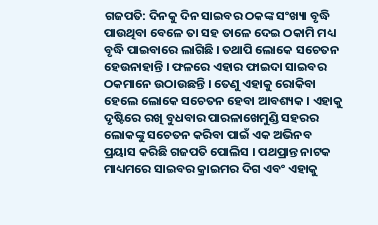ଗଜପତି: ଦିନକୁ ଦିନ ସାଇବର ଠକଙ୍କ ସଂଖ୍ୟା ବୃଦ୍ଧି ପାଉଥିବା ବେଳେ ତା ସହ ତାଳେ ଦେଇ ଠକାମି ମଧ୍ୟ ବୃଦ୍ଧି ପାଇବାରେ ଲାଗିଛି । ତଥାପି ଲୋକେ ସଚେତନ ହେଉନାହାନ୍ତି । ଫଳରେ ଏହାର ଫାଇଦା ସାଇବର ଠକମାନେ ଉଠାଉଛନ୍ତି । ତେଣୁ ଏହାକୁ ରୋକିବା ହେଲେ ଲୋକେ ସଚେତନ ହେବା ଆବଶ୍ୟକ । ଏହାକୁ ଦୃଷ୍ଟିରେ ରଖି ବୁଧବାର ପାରଳାଖେମୁଣ୍ଡି ସହରର ଲୋକଙ୍କୁ ସଚେତନ କରିବା ପାଇଁ ଏକ ଅଭିନବ ପ୍ରୟାସ କରିଛି ଗଜପତି ପୋଲିସ । ପଥପ୍ରାନ୍ତ ନାଟକ ମାଧ୍ୟମରେ ସାଇବର କ୍ରାଇମର ଦିଗ ଏବଂ ଏହାକୁ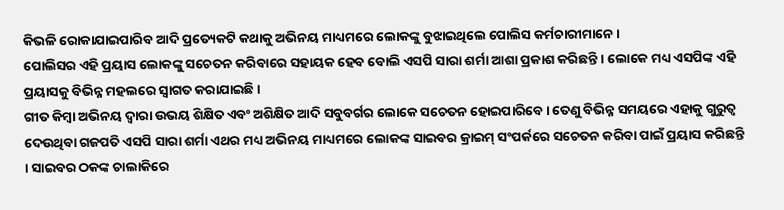କିଭଳି ରୋକାଯାଇପାରିବ ଆଦି ପ୍ରତ୍ୟେକଟି କଥାକୁ ଅଭିନୟ ମାଧ୍ୟମରେ ଲୋକଙ୍କୁ ବୁଝାଇଥିଲେ ପୋଲିସ କର୍ମଚାରୀମାନେ ।
ପୋଲିସର ଏହି ପ୍ରୟାସ ଲୋକଙ୍କୁ ସଚେତନ କରିବାରେ ସହାୟକ ହେବ ବୋଲି ଏସପି ସାରା ଶର୍ମା ଆଶା ପ୍ରକାଶ କରିଛନ୍ତି । ଲୋକେ ମଧ୍ୟ ଏସପିଙ୍କ ଏହି ପ୍ରୟାସକୁ ବିଭିନ୍ନ ମହଲରେ ସ୍ବାଗତ କରାଯାଇଛି ।
ଗୀତ କିମ୍ବା ଅଭିନୟ ଦ୍ବାରା ଉଭୟ ଶିକ୍ଷିତ ଏବଂ ଅଶିକ୍ଷିତ ଆଦି ସବୁବର୍ଗର ଲୋକେ ସଚେତନ ହୋଇପାରିବେ । ତେଣୁ ବିଭିନ୍ନ ସମୟରେ ଏହାକୁ ଗୁରୁତ୍ବ ଦେଉଥିବା ଗଜପତି ଏସପି ସାରା ଶର୍ମା ଏଥର ମଧ୍ୟ ଅଭିନୟ ମାଧ୍ୟମରେ ଲୋକଙ୍କ ସାଇବର କ୍ରାଇମ୍ ସଂପର୍କରେ ସଚେତନ କରିବା ପାଇଁ ପ୍ରୟାସ କରିଛନ୍ତି । ସାଇବର ଠକଙ୍କ ଚାଲାକିରେ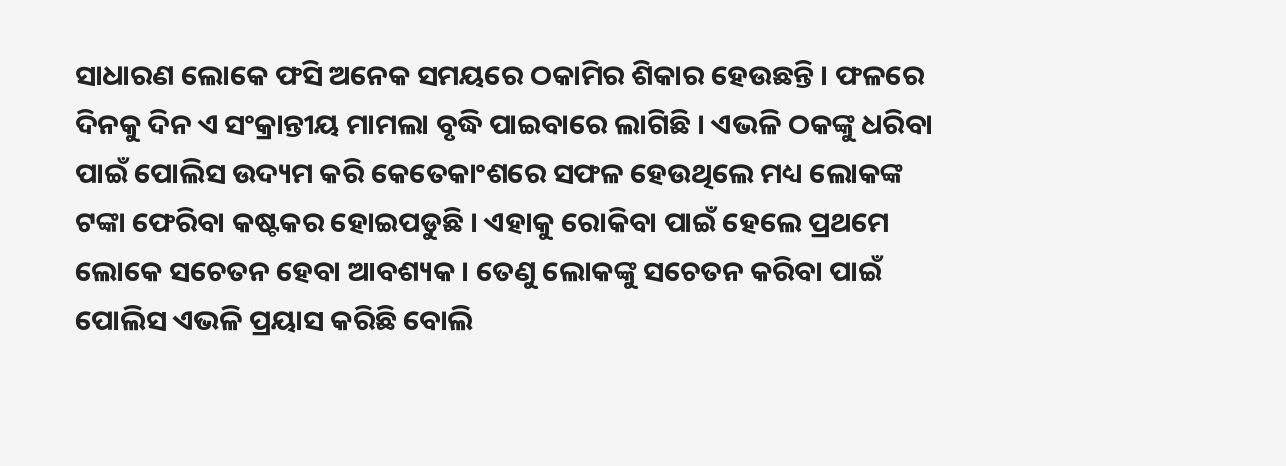ସାଧାରଣ ଲୋକେ ଫସି ଅନେକ ସମୟରେ ଠକାମିର ଶିକାର ହେଉଛନ୍ତି । ଫଳରେ ଦିନକୁ ଦିନ ଏ ସଂକ୍ରାନ୍ତୀୟ ମାମଲା ବୃଦ୍ଧି ପାଇବାରେ ଲାଗିଛି । ଏଭଳି ଠକଙ୍କୁ ଧରିବା ପାଇଁ ପୋଲିସ ଉଦ୍ୟମ କରି କେତେକାଂଶରେ ସଫଳ ହେଉଥିଲେ ମଧ୍ୟ ଲୋକଙ୍କ ଟଙ୍କା ଫେରିବା କଷ୍ଟକର ହୋଇପଡୁଛି । ଏହାକୁ ରୋକିବା ପାଇଁ ହେଲେ ପ୍ରଥମେ ଲୋକେ ସଚେତନ ହେବା ଆବଶ୍ୟକ । ତେଣୁ ଲୋକଙ୍କୁ ସଚେତନ କରିବା ପାଇଁ ପୋଲିସ ଏଭଳି ପ୍ରୟାସ କରିଛି ବୋଲି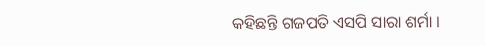କହିଛନ୍ତି ଗଜପତି ଏସପି ସାରା ଶର୍ମା ।